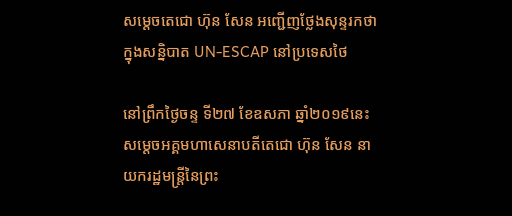សម្តេចតេជោ ហ៊ុន សែន អញ្ជើញថ្លែងសុន្ទរកថាក្នុងសន្និបាត UN-ESCAP នៅប្រទេសថៃ

នៅព្រឹកថ្ងៃចន្ទ ទី២៧ ខែឧសភា ឆ្នាំ២០១៩នេះ សម្តេចអគ្គមហាសេនាបតីតេជោ ហ៊ុន សែន នាយករដ្ឋមន្ត្រីនៃព្រះ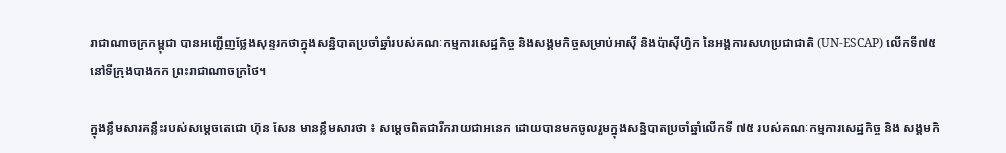រាជាណាចក្រកម្ពុជា បានអញ្ជើញថ្លែងសុន្ទរកថាក្នុងសន្និបាតប្រចាំឆ្នាំរបស់គណៈកម្មការសេដ្ឋកិច្ច និងសង្គមកិច្ចសម្រាប់អាស៊ី និងប៉ាស៊ីហ្វិក នៃអង្គការសហប្រជាជាតិ (UN-ESCAP) លើកទី៧៥ នៅទីក្រុងបាងកក ព្រះរាជាណាចក្រថៃ។

ក្នុងខ្លឹមសារគន្លឹះរបស់សម្តេចតេជោ ហ៊ុន សែន មានខ្លឹមសារថា ៖ សម្តេចពិតជារីករាយជាអនេក ដោយបានមកចូលរួមក្នុងសន្និបាតប្រចាំឆ្នាំលើកទី ៧៥ របស់គណៈកម្មការសេដ្ឋកិច្ច និង សង្គមកិ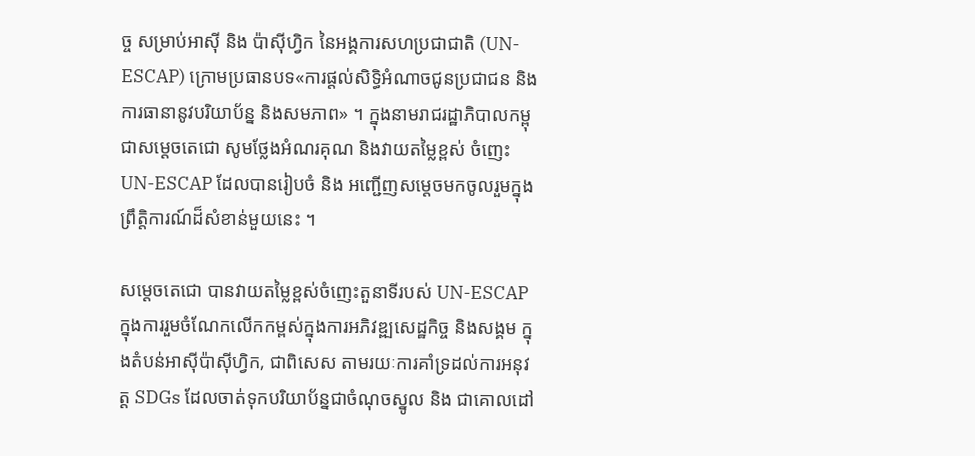ច្ច សម្រាប់ឤស៊ី និង ប៉ាស៊ីហ្វិក នៃអង្គការសហប្រជាជាតិ (UN-ESCAP) ក្រោមប្រធានបទ«ការផ្តល់សិទ្ធិអំណាចជូនប្រជាជន និង ការធានានូវបរិយាប័ន្ន និងសមភាព» ។ ក្នុងនាមរាជរដ្ឋាភិបាលកម្ពុជាសម្តេចតេជោ សូមថ្លែងអំណរគុណ និងវាយតម្លៃខ្ពស់ ចំញេះ UN-ESCAP ដែលបានរៀបចំ និង អញ្ជើញសម្តេចមកចូលរួមក្នុងព្រឹត្តិការណ៍ដ៏សំខាន់មួយនេះ ។

សម្តេចតេជោ បានវាយតម្លៃខ្ពស់ចំញេះតួនាទីរបស់ UN-ESCAP ក្នុងការរួមចំណែកលើកកម្ពស់ក្នុងការអភិវឌ្ឍសេដ្ឋកិច្ច និងសង្គម ក្នុងតំបន់ឤស៊ីប៉ាស៊ីហ្វិក, ជាពិសេស តាមរយៈការគាំទ្រដល់ការអនុវត្ត SDGs ដែលចាត់ទុកបរិយាប័ន្នជាចំណុចស្នូល និង ជាគោលដៅ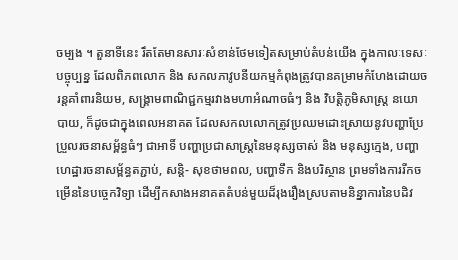ចម្បង ។ តួនាទីនេះ រឹតតែមានសារៈសំខាន់ថែមទៀតសម្រាប់តំបន់យើង ក្នុងកាលៈទេសៈបច្ចុប្បន្ន ដែលពិភពលោក និង សកលភាវូបនីយកម្មកំពុងត្រូវបានគម្រាមកំហែងដោយចរន្តគាំពារនិយម, សង្គ្រាមពាណិជ្ជកម្មរវាងមហាអំណាចធំៗ និង វិបត្តិភូមិសាស្ត្រ នយោបាយ, ក៏ដូចជាក្នុងពេលអនាគត ដែលសកលលោកត្រូវប្រឈមដោះស្រាយនូវបញ្ហាប្រែប្រួលរចនាសម្ព័ន្ធធំៗ ជាឤទិ៍ បញ្ហាប្រជាសាស្ត្រនៃមនុស្សចាស់ និង មនុស្សក្មេង, បញ្ហាហេដ្ឋារចនាសម្ព័ន្ធតភ្ជាប់, សន្តិ- សុខថាមពល, បញ្ហាទឹក និងបរិស្ថាន ព្រមទាំងការរីកចម្រើននៃបច្ចេកវិទ្យា ដើម្បីកសាងអនាគតតំបន់មួយដ៏រុងរឿងស្របតាមនិន្នាការនៃបដិវ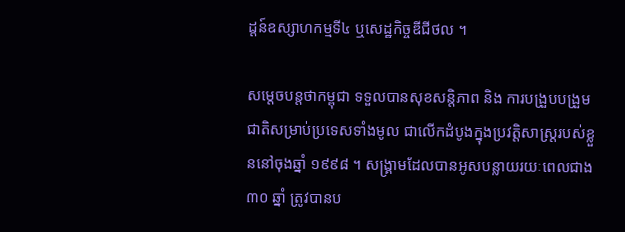ដ្តន៍ឧស្សាហកម្មទី៤ ឬសេដ្ឋកិច្ចឌីជីថល ។

សម្តេចបន្តថាកម្ពុជា ទទួលបានសុខសន្តិភាព និង ការបង្រួបបង្រួមជាតិសម្រាប់ប្រទេសទាំងមូល ជាលើកដំបូងក្នុងប្រវត្តិសាស្ត្ររបស់ខ្លួននៅចុងឆ្នាំ ១៩៩៨ ។ សង្គ្រាមដែលបានអូសបន្លាយរយៈពេលជាង៣០ ឆ្នាំ ត្រូវបានប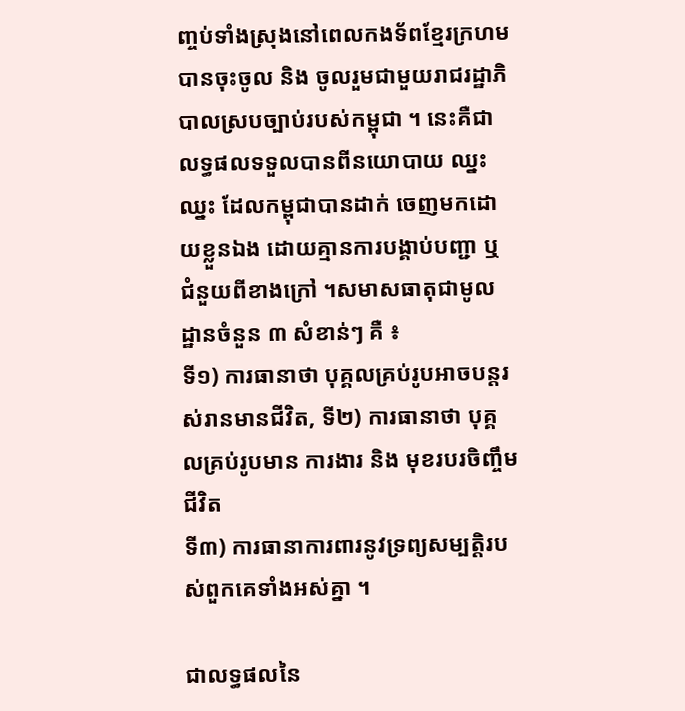ញ្ចប់ទាំងស្រុងនៅពេលកងទ័ពខ្មែរក្រហមបានចុះចូល និង ចូលរួមជាមួយរាជរដ្ឋាភិបាលស្របច្បាប់របស់កម្ពុជា ។ នេះគឺជាលទ្ធផលទទួលបានពីនយោបាយ ឈ្នះ ឈ្នះ ដែលកម្ពុជាបានដាក់ ចេញមកដោយខ្លួនឯង ដោយគ្មានការបង្គាប់បញ្ជា ឬ ជំនួយពីខាងក្រៅ ។សមាសធាតុជាមូលដ្ឋានចំនួន ៣ សំខាន់ៗ គឺ ៖
ទី១) ការធានាថា បុគ្គលគ្រប់រូបឤចបន្តរស់រានមានជីវិត, ទី២) ការធានាថា បុគ្គលគ្រប់រូបមាន ការងារ និង មុខរបរចិញ្ចឹមជីវិត
ទី៣) ការធានាការពារនូវទ្រព្យសម្បត្តិរបស់ពួកគេទាំងអស់គ្នា ។

ជាលទ្ធផលនៃ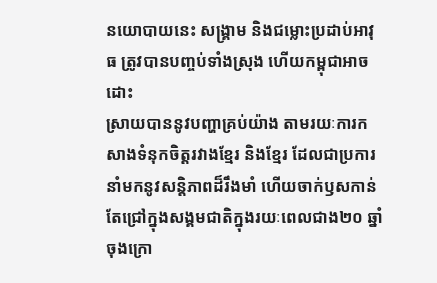នយោបាយនេះ សង្គ្រាម និងជម្លោះប្រដាប់ឤវុធ ត្រូវបានបញ្ចប់ទាំងស្រុង ហើយកម្ពុជាឤចដោះ
ស្រាយបាននូវបញ្ហាគ្រប់យ៉ាង តាមរយៈការកសាងទំនុកចិត្តរវាងខ្មែរ និងខ្មែរ ដែលជាប្រការនាំមកនូវសន្តិភាពដ៏រឹងមាំ ហើយចាក់ឫសកាន់តែជ្រៅក្នុងសង្គមជាតិក្នុងរយៈពេលជាង២០ ឆ្នាំចុងក្រោ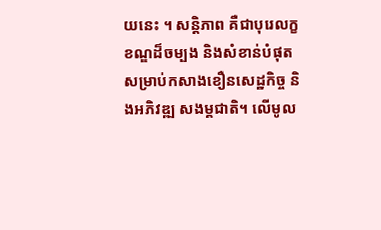យនេះ ។ សន្តិភាព គឺជាបុរេលក្ខខណ្ឌដ៏ចម្បង និងសំខាន់បំផុត សម្រាប់កសាងខឿនសេដ្ឋកិច្ច និងអភិវឌ្ឍ សងម្គជាតិ។ លើមូល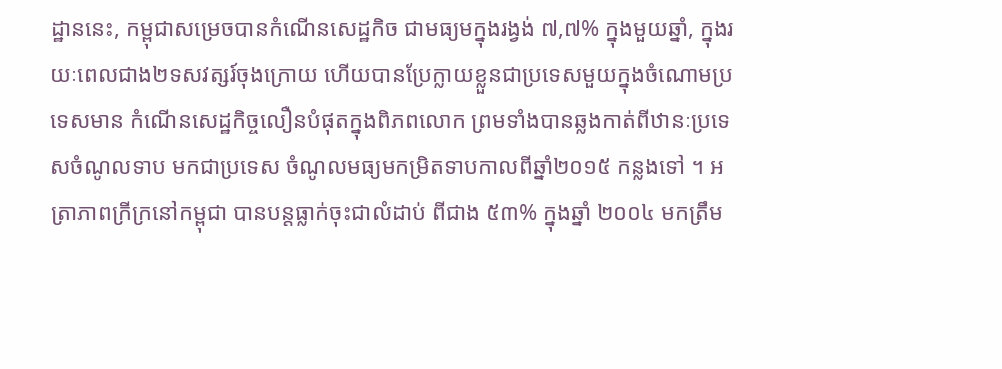ដ្ឋាននេះ, កម្ពុជាសម្រេចបានកំណើនសេដ្ឋកិច ជាមធ្យមក្នុងរង្វង់ ៧,៧% ក្នុងមួយឆ្នាំ, ក្នុងរយៈពេលជាង២ទសវត្សរ៍ចុងក្រោយ ហើយបានប្រែក្លាយខ្លួនជាប្រទេសមួយក្នុងចំណោមប្រទេសមាន កំណើនសេដ្ឋកិច្ចលឿនបំផុតក្នុងពិភពលោក ព្រមទាំងបានឆ្លងកាត់ពីឋានៈប្រទេសចំណូលទាប មកជាប្រទេស ចំណូលមធ្យមកម្រិតទាបកាលពីឆ្នាំ២០១៥ កន្លងទៅ ។ អត្រាភាពក្រីក្រនៅកម្ពុជា បានបន្តធ្លាក់ចុះជាលំដាប់ ពីជាង ៥៣% ក្នុងឆ្នាំ ២០០៤ មកត្រឹម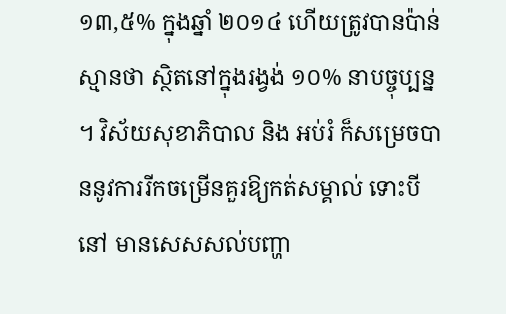១៣,៥% ក្នុងឆ្នាំ ២០១៤ ហើយត្រូវបានប៉ាន់ស្មានថា ស្ថិតនៅក្នុងរង្វង់ ១០% នាបច្ចុប្បន្ន ។ វិស័យសុខាភិបាល និង អប់រំ ក៏សម្រេចបាននូវការរីកចម្រើនគួរឱ្យកត់សម្គាល់ ទោះបីនៅ មានសេសសល់បញ្ហា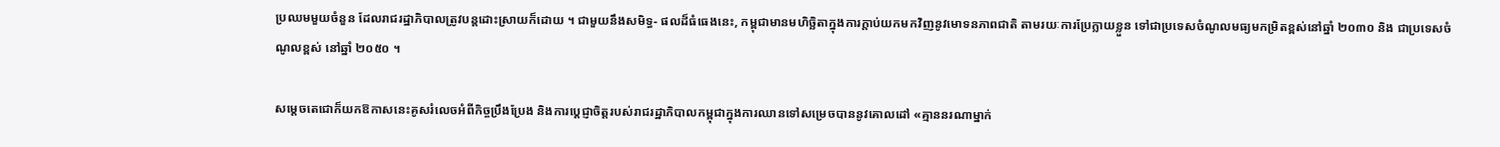ប្រឈមមួយចំនួន ដែលរាជរដ្ឋាភិបាលត្រូវបន្តដោះស្រាយក៏ដោយ ។ ជាមួយនឹងសមិទ្ធ- ផលដ៏ធំធេងនេះ, កម្ពុជាមានមហិច្ឆិតាក្នុងការក្តាប់យកមកវិញនូវមោទនភាពជាតិ តាមរយៈការប្រែក្លាយខ្លួន ទៅជាប្រទេសចំណូលមធ្យមកម្រិតខ្ពស់នៅឆ្នាំ ២០៣០ និង ជាប្រទេសចំណូលខ្ពស់ នៅឆ្នាំ ២០៥០ ។

សម្តេចតេជោក៏យកឱកាសនេះគូសរំលេចអំពីកិច្ចប្រឹងប្រែង និងការប្តេជ្ញាចិត្តរបស់រាជរដ្ឋាភិបាលកម្ពុជាក្នុងការឈានទៅសម្រេចបាននូវគោលដៅ «គ្មាននរណាម្នាក់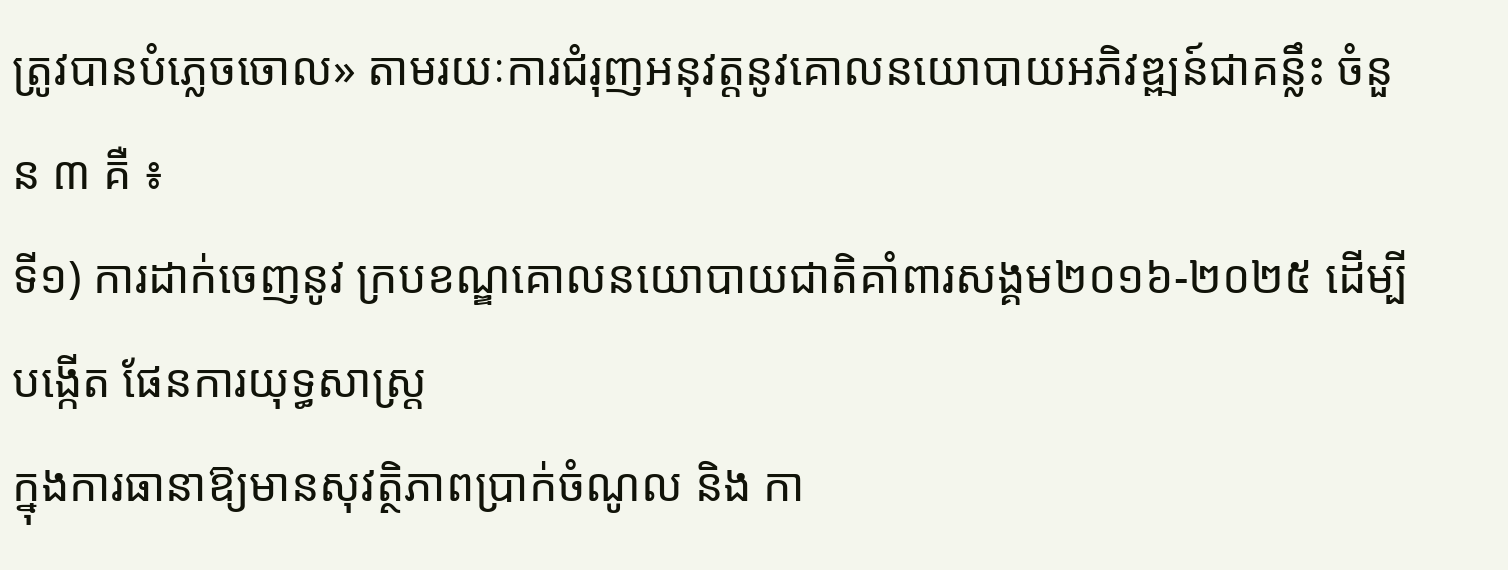ត្រូវបានបំភ្លេចចោល» តាមរយៈការជំរុញអនុវត្តនូវគោលនយោបាយអភិវឌ្ឍន៍ជាគន្លឹះ ចំនួន ៣ គឺ ៖
ទី១) ការដាក់ចេញនូវ ក្របខណ្ឌគោលនយោបាយជាតិគាំពារសង្គម២០១៦-២០២៥ ដើម្បីបង្កើត ផែនការយុទ្ធសាស្ត្រ
ក្នុងការធានាឱ្យមានសុវត្ថិភាពប្រាក់ចំណូល និង កា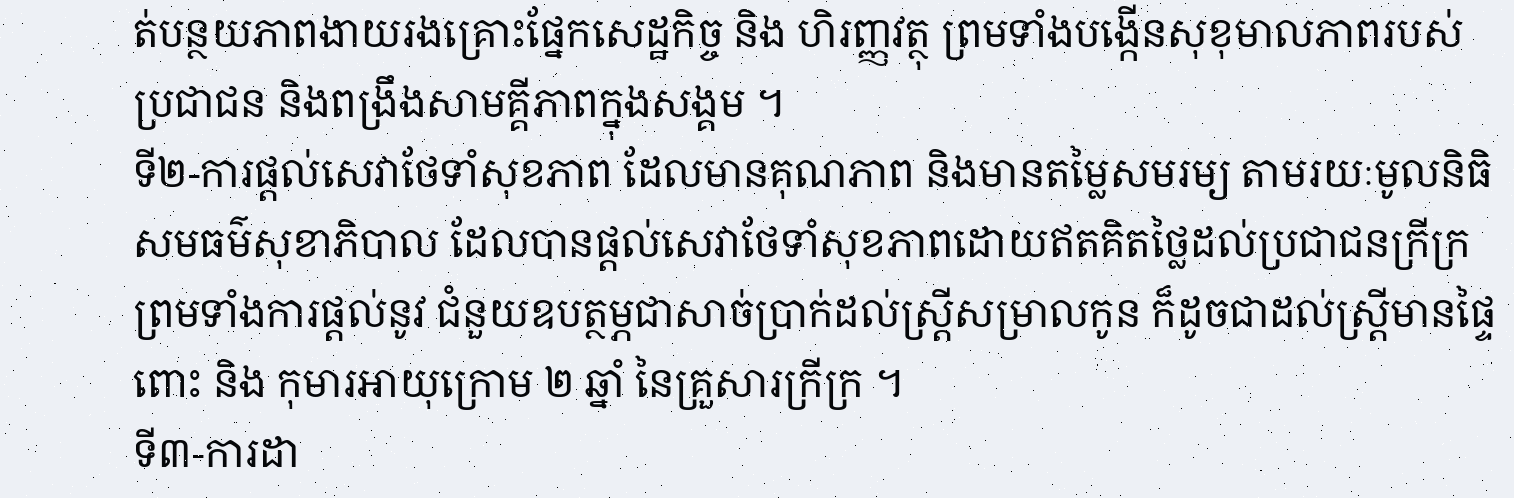ត់បន្ថយភាពងាយរងគ្រោះផ្នែកសេដ្ឋកិច្ច និង ហិរញ្ញវត្ថុ ព្រមទាំងបង្កើនសុខុមាលភាពរបស់ប្រជាជន និងពង្រឹងសាមគ្គីភាពក្នុងសង្គម ។
ទី២-ការផ្តល់សេវាថែទាំសុខភាព ដែលមានគុណភាព និងមានតម្លៃសមរម្យ តាមរយៈមូលនិធិសមធម៌សុខាភិបាល ដែលបានផ្តល់សេវាថែទាំសុខភាពដោយឥតគិតថ្លៃដល់ប្រជាជនក្រីក្រ ព្រមទាំងការផ្តល់នូវ ជំនួយឧបត្ថម្ភជាសាច់ប្រាក់ដល់ស្ត្រីសម្រាលកូន ក៏ដូចជាដល់ស្ត្រីមានផ្ទៃពោះ និង កុមារឤយុក្រោម ២ ឆ្នាំ នៃគ្រួសារក្រីក្រ ។
ទី៣-ការដា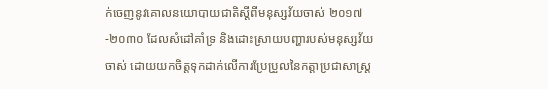ក់ចេញនូវគោលនយោបាយជាតិស្តីពីមនុស្សវ័យចាស់ ២០១៧-២០៣០ ដែលសំដៅគាំទ្រ និងដោះស្រាយបញ្ហារបស់មនុស្សវ័យចាស់ ដោយយកចិត្តទុកដាក់លើការប្រែប្រួលនៃកត្តាប្រជាសាស្ត្រ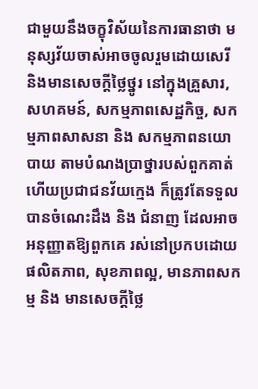ជាមួយនឹងចក្ខុវិស័យនៃការធានាថា មនុស្សវ័យចាស់ឤចចូលរួមដោយសេរី និងមានសេចក្តីថ្លៃថ្នូរ នៅក្នុងគ្រួសារ, សហគមន៍, សកម្មភាពសេដ្ឋកិច្ច, សកម្មភាពសាសនា និង សកម្មភាពនយោបាយ តាមបំណងប្រាថ្នារបស់ពួកគាត់ ហើយប្រជាជនវ័យក្មេង ក៏ត្រូវតែទទួលបានចំណេះដឹង និង ជំនាញ ដែលឤចអនុញ្ញាតឱ្យពួកគេ រស់នៅប្រកបដោយផលិតភាព, សុខភាពល្អ, មានភាពសកម្ម និង មានសេចក្តីថ្លៃ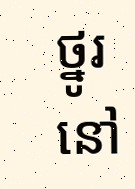ថ្នូរ នៅ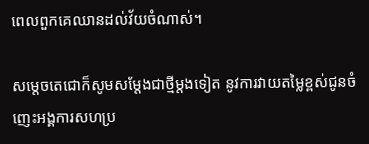ពេលពួកគេឈានដល់វ័យចំណាស់។

សម្តេចតេជោក៏សូមសម្តែងជាថ្មីម្តងទៀត នូវការវាយតម្លៃខ្ពស់ជូនចំញេះអង្គការសហប្រ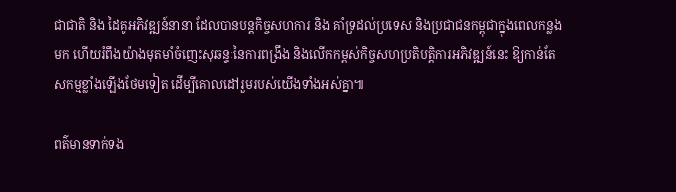ជាជាតិ និង ដៃគូអភិវឌ្ឍន៍នានា ដែលបានបន្តកិច្ចសហការ និង គាំទ្រដល់ប្រទេស និងប្រជាជនកម្ពុជាក្នុងពេលកន្លងមក ហើយរំពឹងយ៉ាងមុតមាំចំញេះសុឆន្ទៈនៃការពង្រឹង និងលើកកម្ពស់កិច្ចសហប្រតិបត្តិការអភិវឌ្ឍន៍នេះ ឱ្យកាន់តែសកម្មខ្លាំងឡើងថែមទៀត ដើម្បីគោលដៅរួមរបស់យើងទាំងអស់គ្នា៕

ពត៌មានទាក់ទង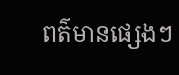ពត៌មានផ្សេងៗ